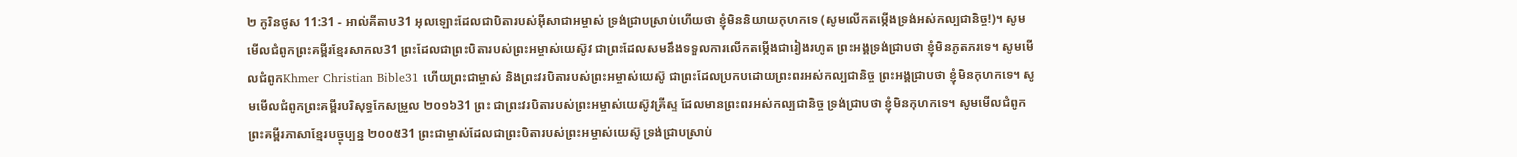២ កូរិនថូស 11:31 - អាល់គីតាប31 អុលឡោះដែលជាបិតារបស់អ៊ីសាជាអម្ចាស់ ទ្រង់ជ្រាបស្រាប់ហើយថា ខ្ញុំមិននិយាយកុហកទេ (សូមលើកតម្កើងទ្រង់អស់កល្បជានិច្ច!)។ សូមមើលជំពូកព្រះគម្ពីរខ្មែរសាកល31 ព្រះដែលជាព្រះបិតារបស់ព្រះអម្ចាស់យេស៊ូវ ជាព្រះដែលសមនឹងទទួលការលើកតម្កើងជារៀងរហូត ព្រះអង្គទ្រង់ជ្រាបថា ខ្ញុំមិនភូតភរទេ។ សូមមើលជំពូកKhmer Christian Bible31 ហើយព្រះជាម្ចាស់ និងព្រះវរបិតារបស់ព្រះអម្ចាស់យេស៊ូ ជាព្រះដែលប្រកបដោយព្រះពរអស់កល្បជានិច្ច ព្រះអង្គជ្រាបថា ខ្ញុំមិនកុហកទេ។ សូមមើលជំពូកព្រះគម្ពីរបរិសុទ្ធកែសម្រួល ២០១៦31 ព្រះ ជាព្រះវរបិតារបស់ព្រះអម្ចាស់យេស៊ូវគ្រីស្ទ ដែលមានព្រះពរអស់កល្បជានិច្ច ទ្រង់ជ្រាបថា ខ្ញុំមិនកុហកទេ។ សូមមើលជំពូកព្រះគម្ពីរភាសាខ្មែរបច្ចុប្បន្ន ២០០៥31 ព្រះជាម្ចាស់ដែលជាព្រះបិតារបស់ព្រះអម្ចាស់យេស៊ូ ទ្រង់ជ្រាបស្រាប់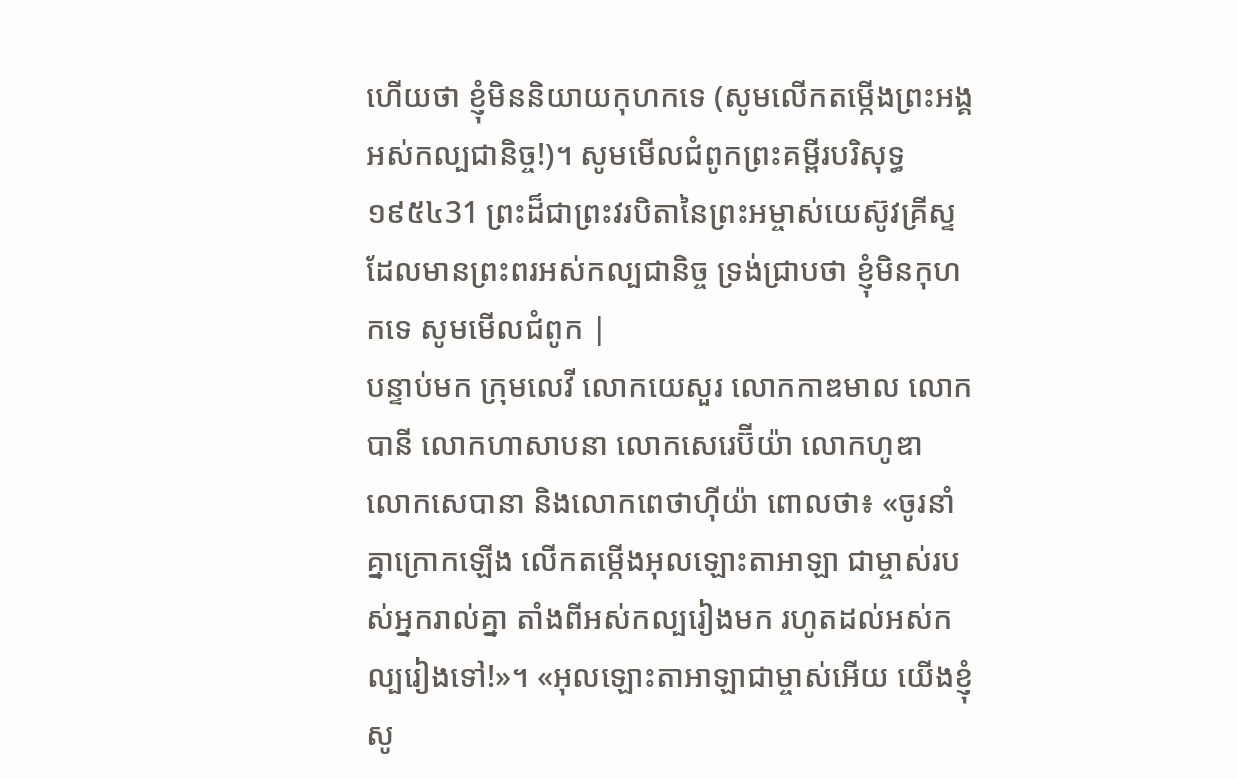ហើយថា ខ្ញុំមិននិយាយកុហកទេ (សូមលើកតម្កើងព្រះអង្គអស់កល្បជានិច្ច!)។ សូមមើលជំពូកព្រះគម្ពីរបរិសុទ្ធ ១៩៥៤31 ព្រះដ៏ជាព្រះវរបិតានៃព្រះអម្ចាស់យេស៊ូវគ្រីស្ទ ដែលមានព្រះពរអស់កល្បជានិច្ច ទ្រង់ជ្រាបថា ខ្ញុំមិនកុហកទេ សូមមើលជំពូក |
បន្ទាប់មក ក្រុមលេវី លោកយេសួរ លោកកាឌមាល លោកបានី លោកហាសាបនា លោកសេរេប៊ីយ៉ា លោកហូឌា លោកសេបានា និងលោកពេថាហ៊ីយ៉ា ពោលថា៖ «ចូរនាំគ្នាក្រោកឡើង លើកតម្កើងអុលឡោះតាអាឡា ជាម្ចាស់របស់អ្នករាល់គ្នា តាំងពីអស់កល្បរៀងមក រហូតដល់អស់កល្បរៀងទៅ!»។ «អុលឡោះតាអាឡាជាម្ចាស់អើយ យើងខ្ញុំសូ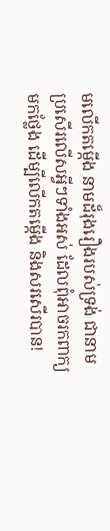មលើកតម្កើង នាមដ៏រុងរឿងរបស់ទ្រង់ ជានាមប្រសើរលើសអ្វីៗទាំងអស់ ដែលពុំអាចរកពាក្យមកថ្លែង ដើម្បីលើកតម្កើង និងសរសើរបាន!